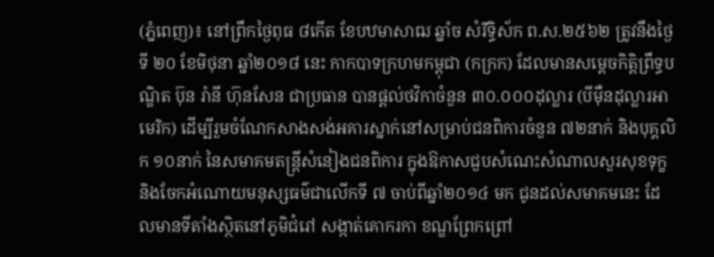(ភ្នំពេញ)៖ នៅព្រឹកថ្ងៃពុធ ៨កើត ខែបឋមាសាឍ ឆ្នាំច សំរឹទ្ធិស័ក ព.ស.២៥៦២ ត្រូវនឹងថ្ងៃទី ២០ ខែមិថុនា ឆ្នាំ២០១៨ នេះ កាកបាទក្រហមកម្ពុជា (កក្រក) ដែលមានសម្តេចកិត្តិព្រឹទ្ធបណ្ឌិត ប៊ុន រ៉ានី ហ៊ុនសែន ជាប្រធាន បានផ្តល់ថវិកាចំនួន ៣០.០០០ដុល្លារ (បីម៉ឺនដុល្លារអាមេរិក) ដើម្បីរួមចំណែកសាងសង់អគារស្នាក់នៅសម្រាប់ជនពិការចំនួន ៧២នាក់ និងបុគ្គលិក ១០នាក់ នៃសមាគមតន្ត្រីសំនៀងជនពិការ ក្នុងឱកាសជួបសំណេះសំណាលសួរសុខទុក្ខ និងចែកអំណោយមនុស្សធម៌ជាលើកទី ៧ ចាប់ពីឆ្នាំ២០១៤ មក ជូនដល់សមាគមនេះ ដែលមានទីតាំងស្ថិតនៅភូមិជំរៅ សង្កាត់គោករកា ខណ្ឌព្រែកព្រៅ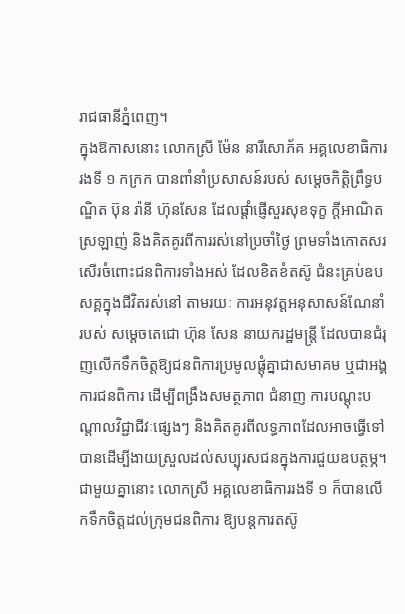រាជធានីភ្នំពេញ។
ក្នុងឱកាសនោះ លោកស្រី ម៉ែន នារីសោភ័គ អគ្គលេខាធិការរងទី ១ កក្រក បានពាំនាំប្រសាសន៍របស់ សម្តេចកិត្តិព្រឹទ្ធបណ្ឌិត ប៊ុន រ៉ានី ហ៊ុនសែន ដែលផ្តាំផ្ញើសួរសុខទុក្ខ ក្តីអាណិតស្រឡាញ់ និងគិតគូរពីការរស់នៅប្រចាំថ្ងៃ ព្រមទាំងកោតសរសើរចំពោះជនពិការទាំងអស់ ដែលខិតខំតស៊ូ ជំនះគ្រប់ឧបសគ្គក្នុងជីវិតរស់នៅ តាមរយៈ ការអនុវត្តអនុសាសន៍ណែនាំរបស់ សម្តេចតេជោ ហ៊ុន សែន នាយករដ្ឋមន្ត្រី ដែលបានជំរុញលើកទឹកចិត្តឱ្យជនពិការប្រមូលផ្តុំគ្នាជាសមាគម ឬជាអង្គការជនពិការ ដើម្បីពង្រឹងសមត្ថភាព ជំនាញ ការបណ្តុះបណ្តាលវិជ្ជាជីវៈផ្សេងៗ និងគិតគូរពីលទ្ធភាពដែលអាចធ្វើទៅបានដើម្បីងាយស្រួលដល់សប្បុរសជនក្នុងការជួយឧបត្ថម្ភ។
ជាមួយគ្នានោះ លោកស្រី អគ្គលេខាធិការរងទី ១ ក៏បានលើកទឹកចិត្តដល់ក្រុមជនពិការ ឱ្យបន្តការតស៊ូ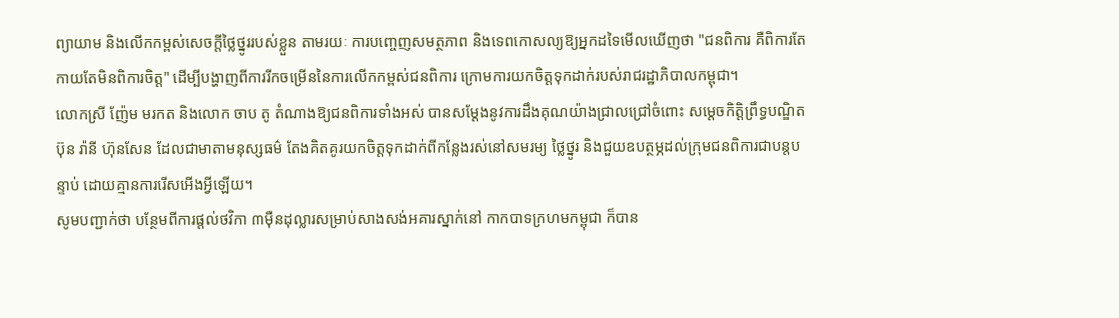ព្យាយាម និងលើកកម្ពស់សេចក្តីថ្លៃថ្នូររបស់ខ្លួន តាមរយៈ ការបញ្ចេញសមត្ថភាព និងទេពកោសល្យឱ្យអ្នកដទៃមើលឃើញថា "ជនពិការ គឺពិការតែកាយតែមិនពិការចិត្ត" ដើម្បីបង្ហាញពីការរីកចម្រើននៃការលើកកម្ពស់ជនពិការ ក្រោមការយកចិត្តទុកដាក់របស់រាជរដ្ឋាភិបាលកម្ពុជា។
លោកស្រី ញ៉ែម មរកត និងលោក ចាប តូ តំណាងឱ្យជនពិការទាំងអស់ បានសម្តែងនូវការដឹងគុណយ៉ាងជ្រាលជ្រៅចំពោះ សម្តេចកិត្តិព្រឹទ្ធបណ្ឌិត ប៊ុន រ៉ានី ហ៊ុនសែន ដែលជាមាតាមនុស្សធម៌ តែងគិតគូរយកចិត្តទុកដាក់ពីកន្លែងរស់នៅសមរម្យ ថ្លៃថ្នូរ និងជួយឧបត្ថម្ភដល់ក្រុមជនពិការជាបន្តបន្ទាប់ ដោយគ្មានការរើសអើងអ្វីឡើយ។
សូមបញ្ជាក់ថា បន្ថែមពីការផ្តល់ថវិកា ៣ម៉ឺនដុល្លារសម្រាប់សាងសង់អគារស្នាក់នៅ កាកបាទក្រហមកម្ពុជា ក៏បាន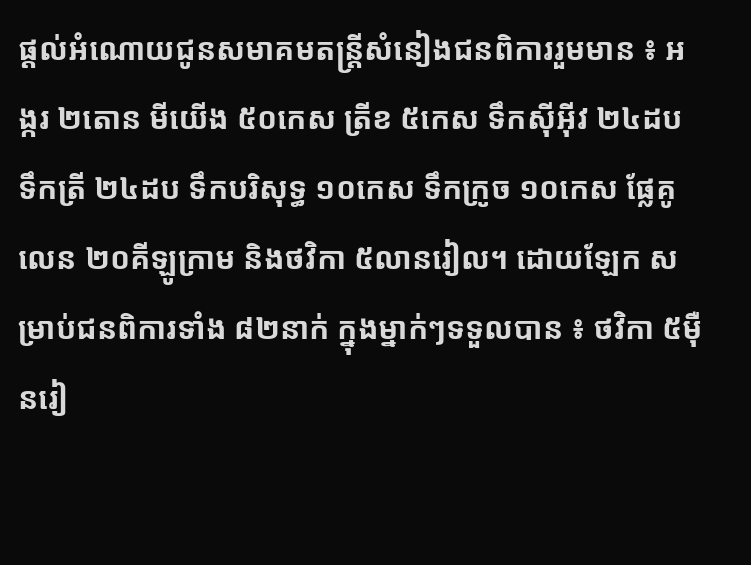ផ្តល់អំណោយជូនសមាគមតន្ត្រីសំនៀងជនពិការរួមមាន ៖ អង្ករ ២តោន មីយើង ៥០កេស ត្រីខ ៥កេស ទឹកស៊ីអ៊ីវ ២៤ដប ទឹកត្រី ២៤ដប ទឹកបរិសុទ្ធ ១០កេស ទឹកក្រូច ១០កេស ផ្លែគូលេន ២០គីឡូក្រាម និងថវិកា ៥លានរៀល។ ដោយឡែក សម្រាប់ជនពិការទាំង ៨២នាក់ ក្នុងម្នាក់ៗទទួលបាន ៖ ថវិកា ៥ម៉ឺនរៀ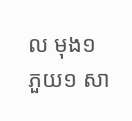ល មុង១ ភួយ១ សា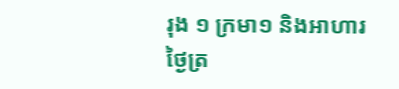រុង ១ ក្រមា១ និងអាហារថ្ងៃត្រ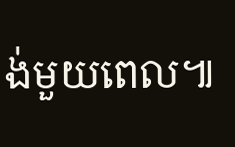ង់មួយពេល៕